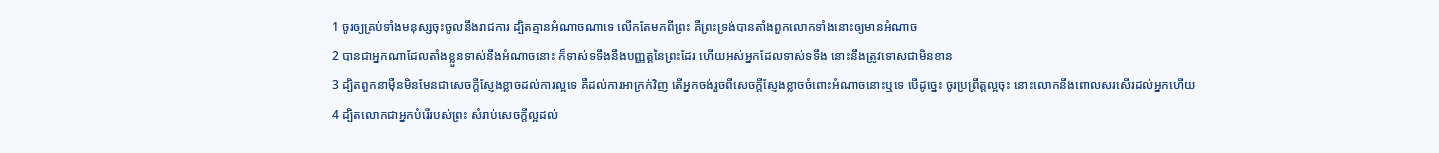1 ចូរឲ្យគ្រប់ទាំងមនុស្សចុះចូលនឹងរាជការ ដ្បិតគ្មានអំណាចណាទេ លើកតែមកពីព្រះ គឺព្រះទ្រង់បានតាំងពួកលោកទាំងនោះឲ្យមានអំណាច
2 បានជាអ្នកណាដែលតាំងខ្លួនទាស់នឹងអំណាចនោះ ក៏ទាស់ទទឹងនឹងបញ្ញត្តនៃព្រះដែរ ហើយអស់អ្នកដែលទាស់ទទឹង នោះនឹងត្រូវទោសជាមិនខាន
3 ដ្បិតពួកនាម៉ឺនមិនមែនជាសេចក្តីស្ញែងខ្លាចដល់ការល្អទេ គឺដល់ការអាក្រក់វិញ តើអ្នកចង់រួចពីសេចក្តីស្ញែងខ្លាចចំពោះអំណាចនោះឬទេ បើដូច្នេះ ចូរប្រព្រឹត្តល្អចុះ នោះលោកនឹងពោលសរសើរដល់អ្នកហើយ
4 ដ្បិតលោកជាអ្នកបំរើរបស់ព្រះ សំរាប់សេចក្តីល្អដល់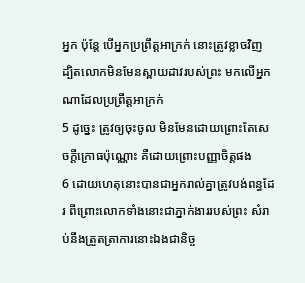អ្នក ប៉ុន្តែ បើអ្នកប្រព្រឹត្តអាក្រក់ នោះត្រូវខ្លាចវិញ ដ្បិតលោកមិនមែនស្ពាយដាវរបស់ព្រះ មកលើអ្នកណាដែលប្រព្រឹត្តអាក្រក់
5 ដូច្នេះ ត្រូវឲ្យចុះចូល មិនមែនដោយព្រោះតែសេចក្តីក្រោធប៉ុណ្ណោះ គឺដោយព្រោះបញ្ញាចិត្តផង
6 ដោយហេតុនោះបានជាអ្នករាល់គ្នាត្រូវបង់ពន្ធដែរ ពីព្រោះលោកទាំងនោះជាភ្នាក់ងាររបស់ព្រះ សំរាប់នឹងត្រួតត្រាការនោះឯងជានិច្ច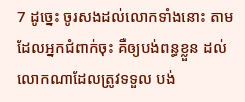7 ដូច្នេះ ចូរសងដល់លោកទាំងនោះ តាមដែលអ្នកជំពាក់ចុះ គឺឲ្យបង់ពន្ធខ្លួន ដល់លោកណាដែលត្រូវទទួល បង់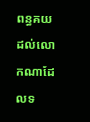ពន្ធគយដល់លោកណាដែលទ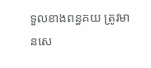ទួលខាងពន្ធគយ ត្រូវមានសេ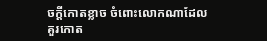ចក្តីកោតខ្លាច ចំពោះលោកណាដែលគួរកោត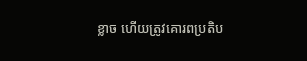ខ្លាច ហើយត្រូវគោរពប្រតិប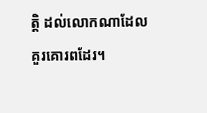ត្តិ ដល់លោកណាដែលគួរគោរពដែរ។